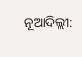ନୂଆଦିଲ୍ଲୀ: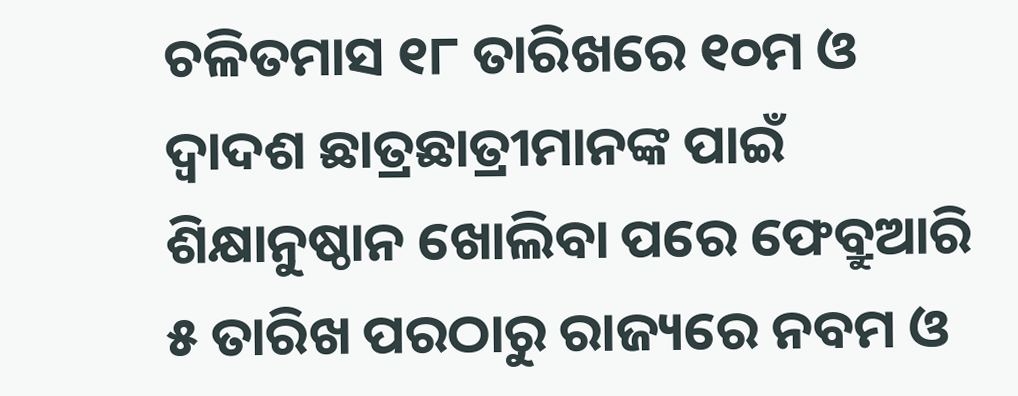ଚଳିତମାସ ୧୮ ତାରିଖରେ ୧୦ମ ଓ ଦ୍ବାଦଶ ଛାତ୍ରଛାତ୍ରୀମାନଙ୍କ ପାଇଁ ଶିକ୍ଷାନୁଷ୍ଠାନ ଖୋଲିବା ପରେ ଫେବ୍ରୁଆରି ୫ ତାରିଖ ପରଠାରୁ ରାଜ୍ୟରେ ନବମ ଓ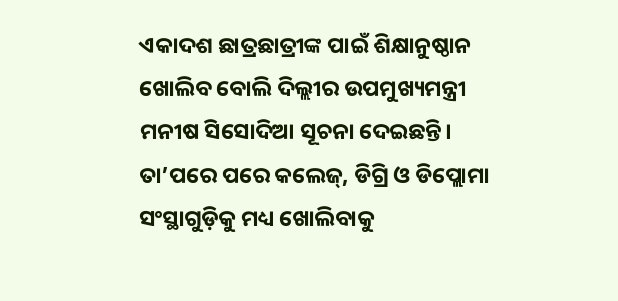ଏକାଦଶ ଛାତ୍ରଛାତ୍ରୀଙ୍କ ପାଇଁ ଶିକ୍ଷାନୁଷ୍ଠାନ ଖୋଲିବ ବୋଲି ଦିଲ୍ଲୀର ଉପମୁଖ୍ୟମନ୍ତ୍ରୀ ମନୀଷ ସିସୋଦିଆ ସୂଚନା ଦେଇଛନ୍ତି। ତା’ପରେ ପରେ କଲେଜ୍, ଡିଗ୍ରି ଓ ଡିପ୍ଲୋମା ସଂସ୍ଥାଗୁଡ଼ିକୁ ମଧ୍ୟ ଖୋଲିବାକୁ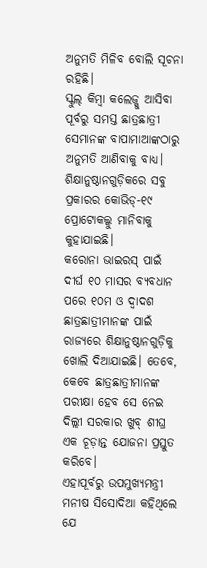ଅନୁମତି ମିଳିବ ବୋଲି ସୂଚନା ରହିଛି।
ସ୍କୁଲ୍ କିମ୍ବା କଲେଜ୍କୁ ଆସିବା ପୂର୍ବରୁ ସମସ୍ତ ଛାତ୍ରଛାତ୍ରୀ ସେମାନଙ୍କ ବାପାମାଆଙ୍କଠାରୁ ଅନୁମତି ଆଣିବାକୁ ବାଧ୍ୟ। ଶିକ୍ଷାନୁଷ୍ଠାନଗୁଡ଼ିକରେ ସବୁ ପ୍ରକାରର କୋଭିଡ୍-୧୯ ପ୍ରୋଟୋକଲ୍କୁ ମାନିବାକୁ କୁହାଯାଇଛି।
କରୋନା ଭାଇରସ୍ ପାଇଁ ଦୀର୍ଘ ୧୦ ମାସର ବ୍ୟବଧାନ ପରେ ୧୦ମ ଓ ଦ୍ବାଦଶ ଛାତ୍ରଛାତ୍ରୀମାନଙ୍କ ପାଇଁ ରାଜ୍ୟରେ ଶିକ୍ଷାନୁଷ୍ଠାନଗୁଡ଼ିକୁ ଖୋଲି ଦିଆଯାଇଛି। ତେବେ, କେବେ ଛାତ୍ରଛାତ୍ରୀମାନଙ୍କ ପରୀକ୍ଷା ହେବ ସେ ନେଇ ଦିଲ୍ଲୀ ସରକାର ଖୁବ୍ ଶୀଘ୍ର ଏକ ଚୂଡ଼ାନ୍ତ ଯୋଜନା ପ୍ରସ୍ତୁତ କରିବେ।
ଏହାପୂର୍ବରୁ ଉପମୁଖ୍ୟମନ୍ତ୍ରୀ ମନୀଷ ସିସୋଦିଆ କହିଥିଲେ ଯେ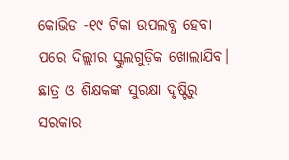କୋଭିଡ -୧୯ ଟିକା ଉପଲବ୍ଧ ହେବା ପରେ ଦିଲ୍ଲୀର ସ୍କୁଲଗୁଡ଼ିକ ଖୋଲାଯିବ। ଛାତ୍ର ଓ ଶିକ୍ଷକଙ୍କ ସୁରକ୍ଷା ଦୃଷ୍ଟିରୁ ସରକାର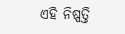ଏହି ନିଷ୍ପତ୍ତି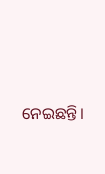ନେଇଛନ୍ତି।